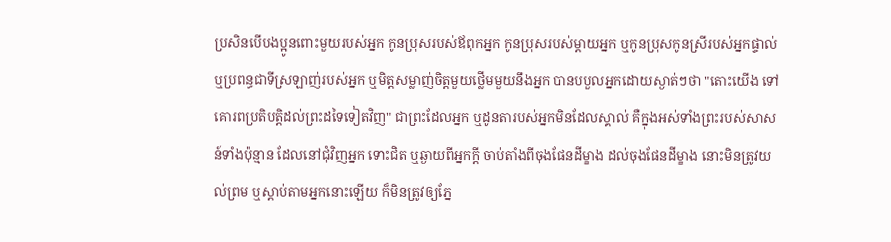ប្រសិនបើបងប្អូនពោះមួយរបស់អ្នក កូនប្រុសរបស់ឪពុកអ្នក កូនប្រុសរបស់ម្ដាយអ្នក ឬកូនប្រុសកូនស្រីរបស់អ្នកផ្ទាល់ ឬប្រពន្ធជាទីស្រឡាញ់របស់អ្នក ឬមិត្តសម្លាញ់ចិត្តមួយថ្លើមមួយនឹងអ្នក បានបបួលអ្នកដោយស្ងាត់ៗថា "តោះយើង ទៅគោរពប្រតិបត្តិដល់ព្រះដទៃទៀតវិញ" ជាព្រះដែលអ្នក ឬដូនតារបស់អ្នកមិនដែលស្គាល់ គឺក្នុងអស់ទាំងព្រះរបស់សាសន៍ទាំងប៉ុន្មាន ដែលនៅជុំវិញអ្នក ទោះជិត ឬឆ្ងាយពីអ្នកក្តី ចាប់តាំងពីចុងផែនដីម្ខាង ដល់ចុងផែនដីម្ខាង នោះមិនត្រូវយល់ព្រម ឬស្តាប់តាមអ្នកនោះឡើយ ក៏មិនត្រូវឲ្យភ្នែ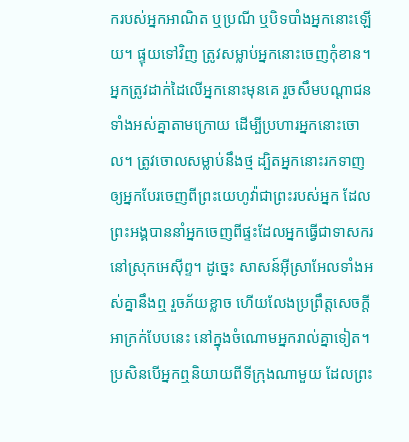ករបស់អ្នកអាណិត ឬប្រណី ឬបិទបាំងអ្នកនោះឡើយ។ ផ្ទុយទៅវិញ ត្រូវសម្លាប់អ្នកនោះចេញកុំខាន។ អ្នកត្រូវដាក់ដៃលើអ្នកនោះមុនគេ រួចសឹមបណ្ដាជនទាំងអស់គ្នាតាមក្រោយ ដើម្បីប្រហារអ្នកនោះចោល។ ត្រូវចោលសម្លាប់នឹងថ្ម ដ្បិតអ្នកនោះរកទាញឲ្យអ្នកបែរចេញពីព្រះយេហូវ៉ាជាព្រះរបស់អ្នក ដែលព្រះអង្គបាននាំអ្នកចេញពីផ្ទះដែលអ្នកធ្វើជាទាសករ នៅស្រុកអេស៊ីព្ទ។ ដូច្នេះ សាសន៍អ៊ីស្រាអែលទាំងអស់គ្នានឹងឮ រួចភ័យខ្លាច ហើយលែងប្រព្រឹត្តសេចក្ដីអាក្រក់បែបនេះ នៅក្នុងចំណោមអ្នករាល់គ្នាទៀត។ ប្រសិនបើអ្នកឮនិយាយពីទីក្រុងណាមួយ ដែលព្រះ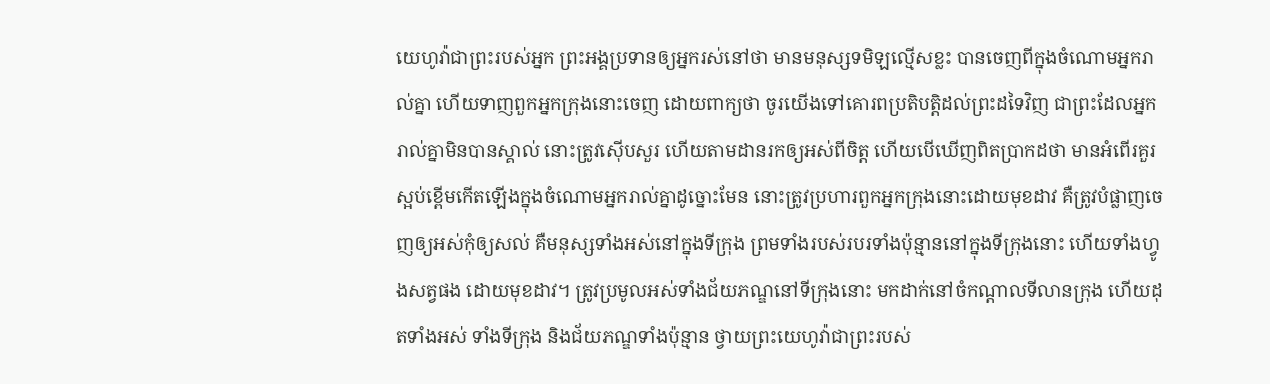យេហូវ៉ាជាព្រះរបស់អ្នក ព្រះអង្គប្រទានឲ្យអ្នករស់នៅថា មានមនុស្សទមិឡល្មើសខ្លះ បានចេញពីក្នុងចំណោមអ្នករាល់គ្នា ហើយទាញពួកអ្នកក្រុងនោះចេញ ដោយពាក្យថា ចូរយើងទៅគោរពប្រតិបត្តិដល់ព្រះដទៃវិញ ជាព្រះដែលអ្នករាល់គ្នាមិនបានស្គាល់ នោះត្រូវស៊ើបសួរ ហើយតាមដានរកឲ្យអស់ពីចិត្ត ហើយបើឃើញពិតប្រាកដថា មានអំពើរគួរស្អប់ខ្ពើមកើតឡើងក្នុងចំណោមអ្នករាល់គ្នាដូច្នោះមែន នោះត្រូវប្រហារពួកអ្នកក្រុងនោះដោយមុខដាវ គឺត្រូវបំផ្លាញចេញឲ្យអស់កុំឲ្យសល់ គឺមនុស្សទាំងអស់នៅក្នុងទីក្រុង ព្រមទាំងរបស់របរទាំងប៉ុន្មាននៅក្នុងទីក្រុងនោះ ហើយទាំងហ្វូងសត្វផង ដោយមុខដាវ។ ត្រូវប្រមូលអស់ទាំងជ័យភណ្ឌនៅទីក្រុងនោះ មកដាក់នៅចំកណ្ដាលទីលានក្រុង ហើយដុតទាំងអស់ ទាំងទីក្រុង និងជ័យភណ្ឌទាំងប៉ុន្មាន ថ្វាយព្រះយេហូវ៉ាជាព្រះរបស់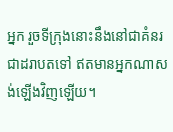អ្នក រួចទីក្រុងនោះនឹងនៅជាគំនរជាដរាបតទៅ ឥតមានអ្នកណាសង់ឡើងវិញឡើយ។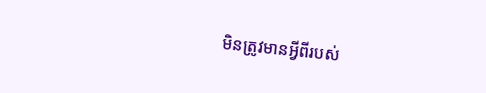មិនត្រូវមានអ្វីពីរបស់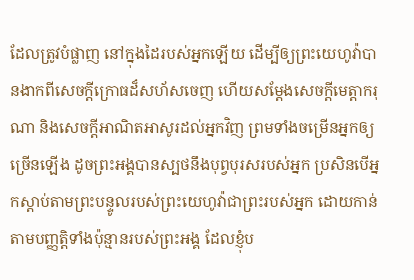ដែលត្រូវបំផ្លាញ នៅក្នុងដៃរបស់អ្នកឡើយ ដើម្បីឲ្យព្រះយេហូវ៉ាបានងាកពីសេចក្ដីក្រោធដ៏សហ័សចេញ ហើយសម្ដែងសេចក្ដីមេត្តាករុណា និងសេចក្ដីអាណិតអាសូរដល់អ្នកវិញ ព្រមទាំងចម្រើនអ្នកឲ្យច្រើនឡើង ដូចព្រះអង្គបានស្បថនឹងបុព្វបុរសរបស់អ្នក ប្រសិនបើអ្នកស្តាប់តាមព្រះបន្ទូលរបស់ព្រះយេហូវ៉ាជាព្រះរបស់អ្នក ដោយកាន់តាមបញ្ញត្តិទាំងប៉ុន្មានរបស់ព្រះអង្គ ដែលខ្ញុំប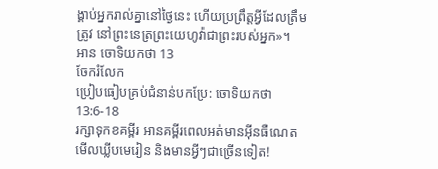ង្គាប់អ្នករាល់គ្នានៅថ្ងៃនេះ ហើយប្រព្រឹត្តអ្វីដែលត្រឹមត្រូវ នៅព្រះនេត្រព្រះយេហូវ៉ាជាព្រះរបស់អ្នក»។
អាន ចោទិយកថា 13
ចែករំលែក
ប្រៀបធៀបគ្រប់ជំនាន់បកប្រែ: ចោទិយកថា 13:6-18
រក្សាទុកខគម្ពីរ អានគម្ពីរពេលអត់មានអ៊ីនធឺណេត មើលឃ្លីបមេរៀន និងមានអ្វីៗជាច្រើនទៀត!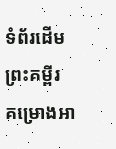ទំព័រដើម
ព្រះគម្ពីរ
គម្រោងអា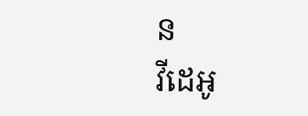ន
វីដេអូ